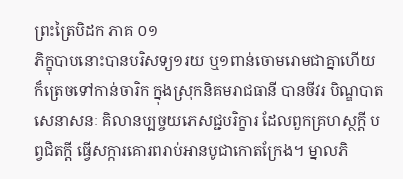ព្រះត្រៃបិដក ភាគ ០១
ភិក្ខុបាបនោះបានបរិសទ្យ១រយ ឬ១ពាន់ចោមរោមជាគ្នាហើយ ក៏ត្រេចទៅកាន់ចារិក ក្នុងស្រុកនិគមរាជធានី បានចីវរ បិណ្ឌបាត សេនាសនៈ គិលានប្បច្ចយភេសជ្ជបរិក្ខារ ដែលពួកគ្រហស្ថក្តី បព្វជិតក្តី ធ្វើសក្ការគោរពរាប់អានបូជាកោតក្រែង។ ម្នាលភិ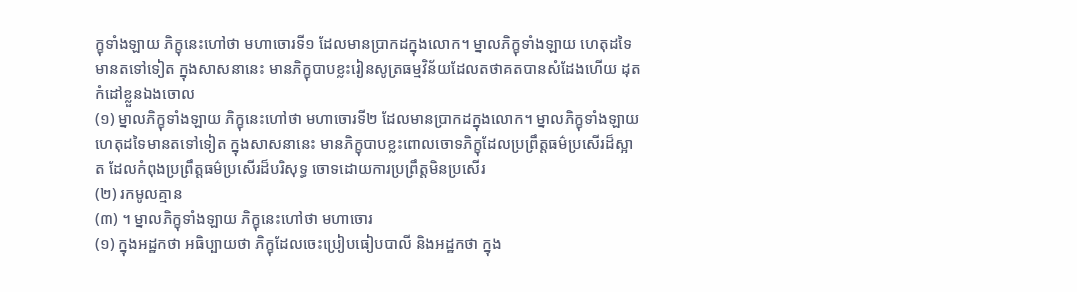ក្ខុទាំងឡាយ ភិក្ខុនេះហៅថា មហាចោរទី១ ដែលមានប្រាកដក្នុងលោក។ ម្នាលភិក្ខុទាំងឡាយ ហេតុដទៃមានតទៅទៀត ក្នុងសាសនានេះ មានភិក្ខុបាបខ្លះរៀនសូត្រធម្មវិន័យដែលតថាគតបានសំដែងហើយ ដុតកំដៅខ្លួនឯងចោល
(១) ម្នាលភិក្ខុទាំងឡាយ ភិក្ខុនេះហៅថា មហាចោរទី២ ដែលមានប្រាកដក្នុងលោក។ ម្នាលភិក្ខុទាំងឡាយ ហេតុដទៃមានតទៅទៀត ក្នុងសាសនានេះ មានភិក្ខុបាបខ្លះពោលចោទភិក្ខុដែលប្រព្រឹត្តធម៌ប្រសើរដ៏ស្អាត ដែលកំពុងប្រព្រឹត្តធម៌ប្រសើរដ៏បរិសុទ្ធ ចោទដោយការប្រព្រឹត្តមិនប្រសើរ
(២) រកមូលគ្មាន
(៣) ។ ម្នាលភិក្ខុទាំងឡាយ ភិក្ខុនេះហៅថា មហាចោរ
(១) ក្នុងអដ្ឋកថា អធិប្បាយថា ភិក្ខុដែលចេះប្រៀបធៀបបាលី និងអដ្ឋកថា ក្នុង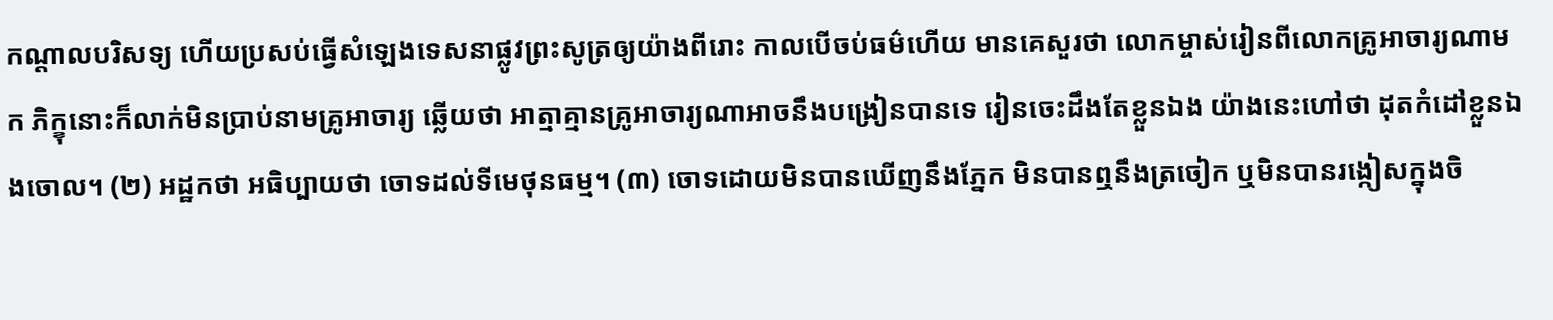កណ្តាលបរិសទ្យ ហើយប្រសប់ធ្វើសំឡេងទេសនាផ្លូវព្រះសូត្រឲ្យយ៉ាងពីរោះ កាលបើចប់ធម៌ហើយ មានគេសួរថា លោកម្ចាស់រៀនពីលោកគ្រូអាចារ្យណាមក ភិក្ខុនោះក៏លាក់មិនប្រាប់នាមគ្រូអាចារ្យ ឆ្លើយថា អាត្មាគ្មានគ្រូអាចារ្យណាអាចនឹងបង្រៀនបានទេ រៀនចេះដឹងតែខ្លួនឯង យ៉ាងនេះហៅថា ដុតកំដៅខ្លួនឯងចោល។ (២) អដ្ឋកថា អធិប្បាយថា ចោទដល់ទីមេថុនធម្ម។ (៣) ចោទដោយមិនបានឃើញនឹងភ្នែក មិនបានឮនឹងត្រចៀក ឬមិនបានរង្កៀសក្នុងចិ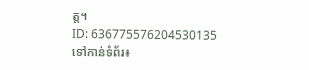ត្ត។
ID: 636775576204530135
ទៅកាន់ទំព័រ៖